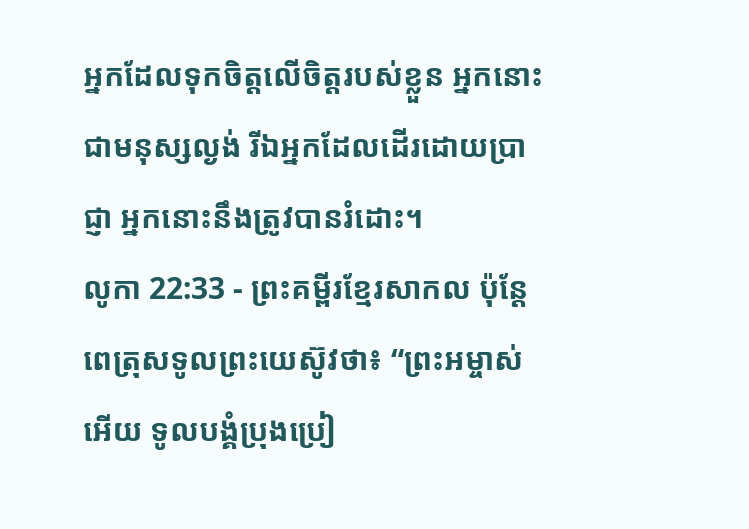អ្នកដែលទុកចិត្តលើចិត្តរបស់ខ្លួន អ្នកនោះជាមនុស្សល្ងង់ រីឯអ្នកដែលដើរដោយប្រាជ្ញា អ្នកនោះនឹងត្រូវបានរំដោះ។
លូកា 22:33 - ព្រះគម្ពីរខ្មែរសាកល ប៉ុន្តែពេត្រុសទូលព្រះយេស៊ូវថា៖ “ព្រះអម្ចាស់អើយ ទូលបង្គំប្រុងប្រៀ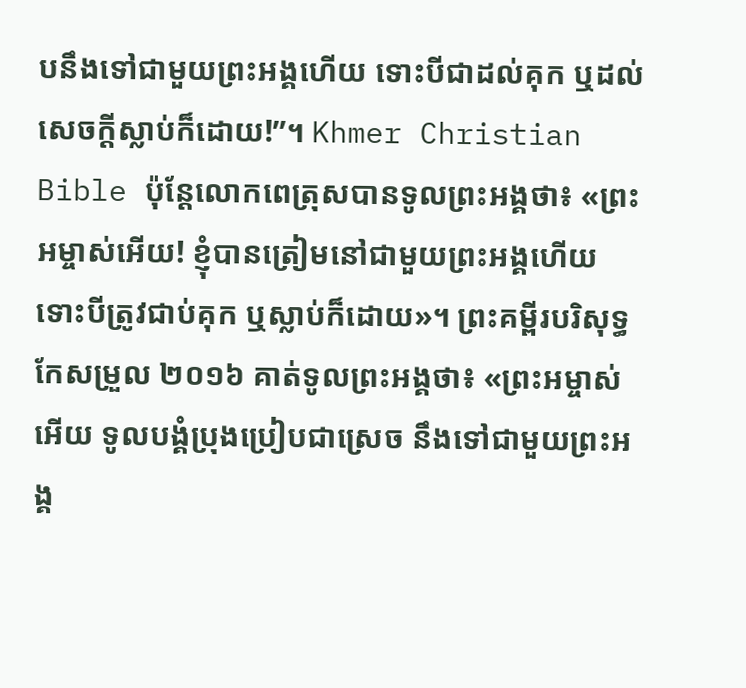បនឹងទៅជាមួយព្រះអង្គហើយ ទោះបីជាដល់គុក ឬដល់សេចក្ដីស្លាប់ក៏ដោយ!”។ Khmer Christian Bible ប៉ុន្ដែលោកពេត្រុសបានទូលព្រះអង្គថា៖ «ព្រះអម្ចាស់អើយ! ខ្ញុំបានត្រៀមនៅជាមួយព្រះអង្គហើយ ទោះបីត្រូវជាប់គុក ឬស្លាប់ក៏ដោយ»។ ព្រះគម្ពីរបរិសុទ្ធកែសម្រួល ២០១៦ គាត់ទូលព្រះអង្គថា៖ «ព្រះអម្ចាស់អើយ ទូលបង្គំប្រុងប្រៀបជាស្រេច នឹងទៅជាមួយព្រះអង្គ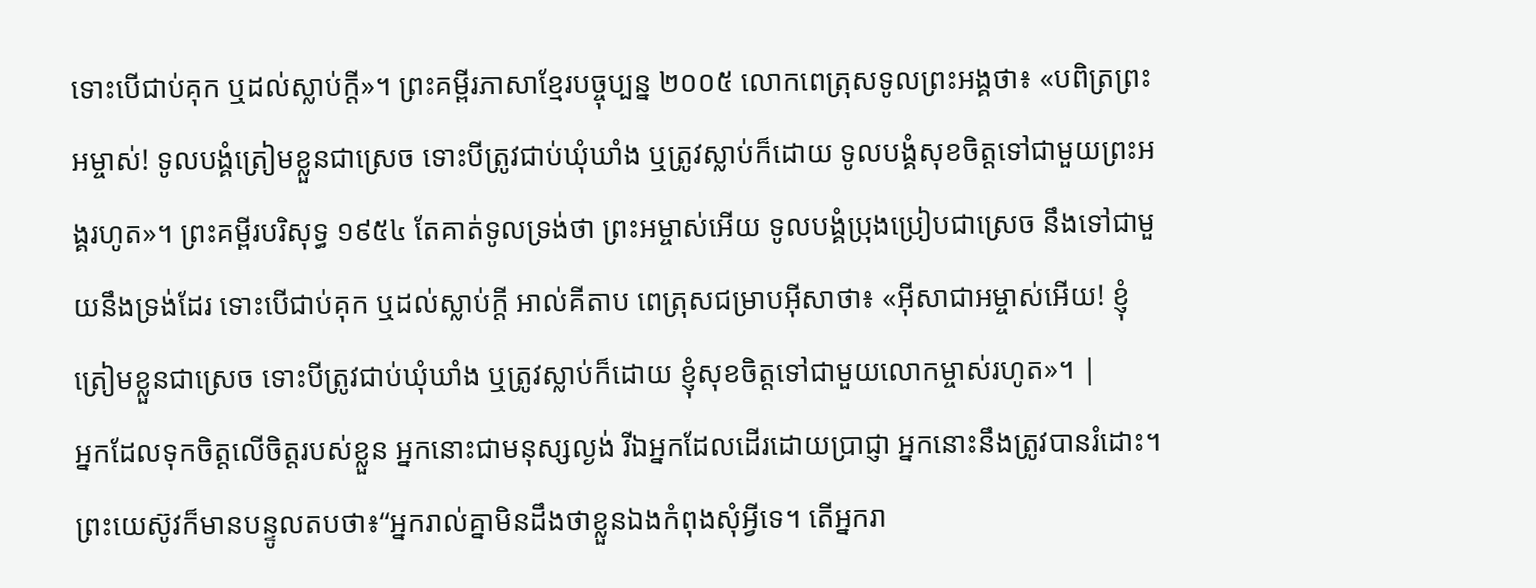ទោះបើជាប់គុក ឬដល់ស្លាប់ក្តី»។ ព្រះគម្ពីរភាសាខ្មែរបច្ចុប្បន្ន ២០០៥ លោកពេត្រុសទូលព្រះអង្គថា៖ «បពិត្រព្រះអម្ចាស់! ទូលបង្គំត្រៀមខ្លួនជាស្រេច ទោះបីត្រូវជាប់ឃុំឃាំង ឬត្រូវស្លាប់ក៏ដោយ ទូលបង្គំសុខចិត្តទៅជាមួយព្រះអង្គរហូត»។ ព្រះគម្ពីរបរិសុទ្ធ ១៩៥៤ តែគាត់ទូលទ្រង់ថា ព្រះអម្ចាស់អើយ ទូលបង្គំប្រុងប្រៀបជាស្រេច នឹងទៅជាមួយនឹងទ្រង់ដែរ ទោះបើជាប់គុក ឬដល់ស្លាប់ក្តី អាល់គីតាប ពេត្រុសជម្រាបអ៊ីសាថា៖ «អ៊ីសាជាអម្ចាស់អើយ! ខ្ញុំត្រៀមខ្លួនជាស្រេច ទោះបីត្រូវជាប់ឃុំឃាំង ឬត្រូវស្លាប់ក៏ដោយ ខ្ញុំសុខចិត្ដទៅជាមួយលោកម្ចាស់រហូត»។ |
អ្នកដែលទុកចិត្តលើចិត្តរបស់ខ្លួន អ្នកនោះជាមនុស្សល្ងង់ រីឯអ្នកដែលដើរដោយប្រាជ្ញា អ្នកនោះនឹងត្រូវបានរំដោះ។
ព្រះយេស៊ូវក៏មានបន្ទូលតបថា៖“អ្នករាល់គ្នាមិនដឹងថាខ្លួនឯងកំពុងសុំអ្វីទេ។ តើអ្នករា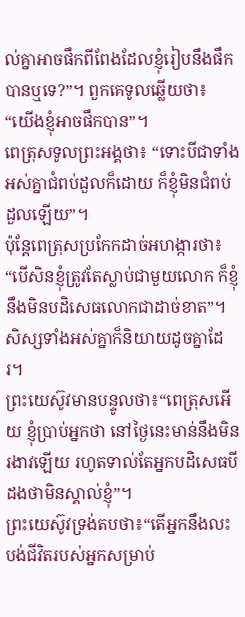ល់គ្នាអាចផឹកពីពែងដែលខ្ញុំរៀបនឹងផឹកបានឬទេ?”។ ពួកគេទូលឆ្លើយថា៖ “យើងខ្ញុំអាចផឹកបាន”។
ពេត្រុសទូលព្រះអង្គថា៖ “ទោះបីជាទាំងអស់គ្នាជំពប់ដួលក៏ដោយ ក៏ខ្ញុំមិនជំពប់ដួលឡើយ”។
ប៉ុន្តែពេត្រុសប្រកែកដាច់អហង្ការថា៖ “បើសិនខ្ញុំត្រូវតែស្លាប់ជាមួយលោក ក៏ខ្ញុំនឹងមិនបដិសេធលោកជាដាច់ខាត”។ សិស្សទាំងអស់គ្នាក៏និយាយដូចគ្នាដែរ។
ព្រះយេស៊ូវមានបន្ទូលថា៖“ពេត្រុសអើយ ខ្ញុំប្រាប់អ្នកថា នៅថ្ងៃនេះមាន់នឹងមិនរងាវឡើយ រហូតទាល់តែអ្នកបដិសេធបីដងថាមិនស្គាល់ខ្ញុំ”។
ព្រះយេស៊ូវទ្រង់តបថា៖“តើអ្នកនឹងលះបង់ជីវិតរបស់អ្នកសម្រាប់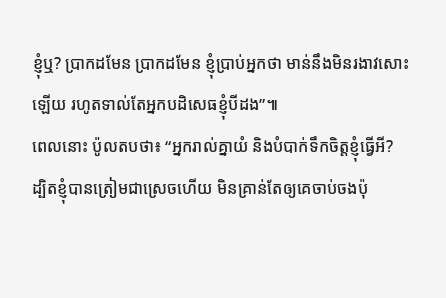ខ្ញុំឬ? ប្រាកដមែន ប្រាកដមែន ខ្ញុំប្រាប់អ្នកថា មាន់នឹងមិនរងាវសោះឡើយ រហូតទាល់តែអ្នកបដិសេធខ្ញុំបីដង”៕
ពេលនោះ ប៉ូលតបថា៖ “អ្នករាល់គ្នាយំ និងបំបាក់ទឹកចិត្តខ្ញុំធ្វើអី? ដ្បិតខ្ញុំបានត្រៀមជាស្រេចហើយ មិនគ្រាន់តែឲ្យគេចាប់ចងប៉ុ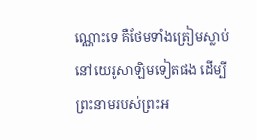ណ្ណោះទេ គឺថែមទាំងត្រៀមស្លាប់នៅយេរូសាឡិមទៀតផង ដើម្បីព្រះនាមរបស់ព្រះអ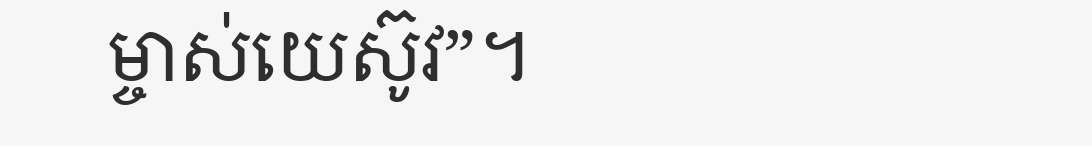ម្ចាស់យេស៊ូវ”។